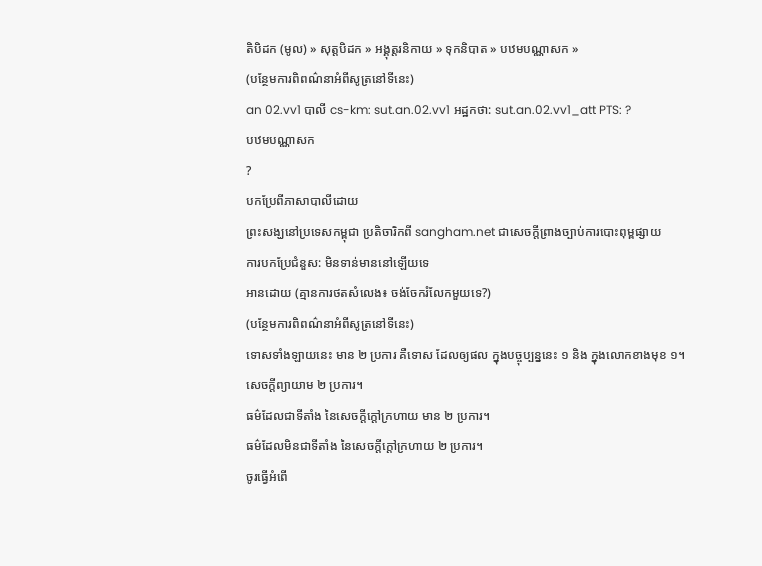តិបិដក (មូល) » សុត្តបិដក » អង្គុត្តរនិកាយ » ទុកនិបាត » បឋមបណ្ណាសក »
(បន្ថែមការពិពណ៌នាអំពីសូត្រនៅទីនេះ)
an 02.vv1 បាលី cs-km: sut.an.02.vv1 អដ្ឋកថា: sut.an.02.vv1_att PTS: ?
បឋមបណ្ណាសក
?
បកប្រែពីភាសាបាលីដោយ
ព្រះសង្ឃនៅប្រទេសកម្ពុជា ប្រតិចារិកពី sangham.net ជាសេចក្តីព្រាងច្បាប់ការបោះពុម្ពផ្សាយ
ការបកប្រែជំនួស: មិនទាន់មាននៅឡើយទេ
អានដោយ (គ្មានការថតសំលេង៖ ចង់ចែករំលែកមួយទេ?)
(បន្ថែមការពិពណ៌នាអំពីសូត្រនៅទីនេះ)
ទោសទាំងឡាយនេះ មាន ២ ប្រការ គឺទោស ដែលឲ្យផល ក្នុងបច្ចុប្បន្ននេះ ១ និង ក្នុងលោកខាងមុខ ១។
សេចក្តីព្យាយាម ២ ប្រការ។
ធម៌ដែលជាទីតាំង នៃសេចកី្តក្តៅក្រហាយ មាន ២ ប្រការ។
ធម៌ដែលមិនជាទីតាំង នៃសេចកី្តក្តៅក្រហាយ ២ ប្រការ។
ចូរធ្វើអំពើ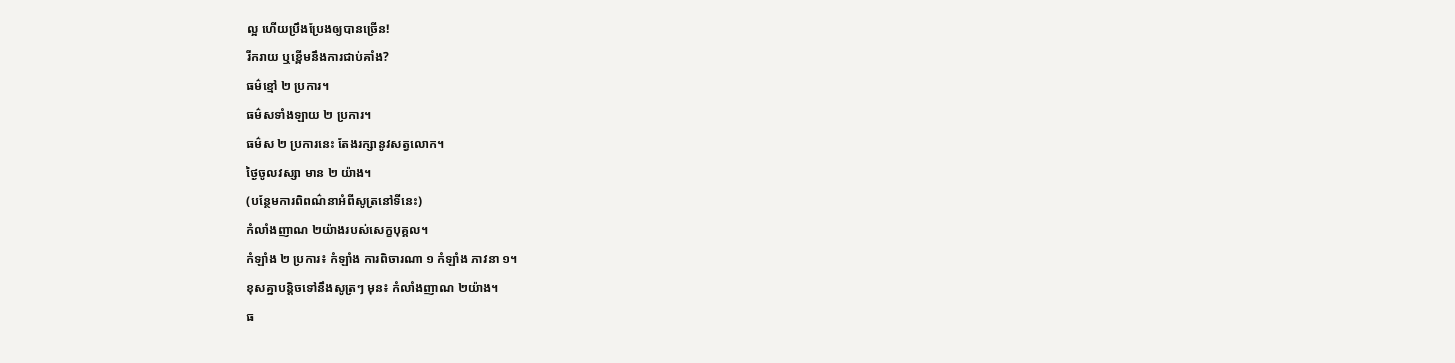ល្អ ហើយប្រឹងប្រែងឲ្យបានច្រើន!
រីករាយ ឬខ្ពើមនឹងការជាប់គាំង?
ធម៌ខ្មៅ ២ ប្រការ។
ធម៌សទាំងឡាយ ២ ប្រការ។
ធម៌ស ២ ប្រការនេះ តែងរក្សានូវសត្វលោក។
ថ្ងៃចូលវស្សា មាន ២ យ៉ាង។
(បន្ថែមការពិពណ៌នាអំពីសូត្រនៅទីនេះ)
កំលាំងញាណ ២យ៉ាងរបស់សេក្ខបុគ្គល។
កំឡាំង ២ ប្រការ៖ កំឡាំង ការពិចារណា ១ កំឡាំង ភាវនា ១។
ខុសគ្នាបន្តិចទៅនឹងសូត្រៗ មុន៖ កំលាំងញាណ ២យ៉ាង។
ធ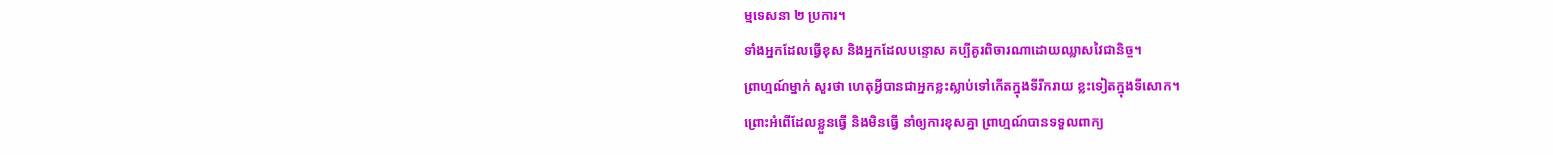ម្មទេសនា ២ ប្រការ។
ទាំងអ្នកដែលធ្វើខុស និងអ្នកដែលបន្ទោស គប្បីគូរពិចារណាដោយឈ្លាសវៃជានិច្ច។
ព្រាហ្មណ៍ម្នាក់ សួរថា ហេតុអ្វីបានជាអ្នកខ្លះស្លាប់ទៅកើតក្នុងទីរីករាយ ខ្លះទៀតក្នុងទីសោក។
ព្រោះអំពើដែលខ្លួនធ្វើ និងមិនធ្វើ នាំឲ្យការខុសគ្នា ព្រាហ្មណ៍បានទទួលពាក្យ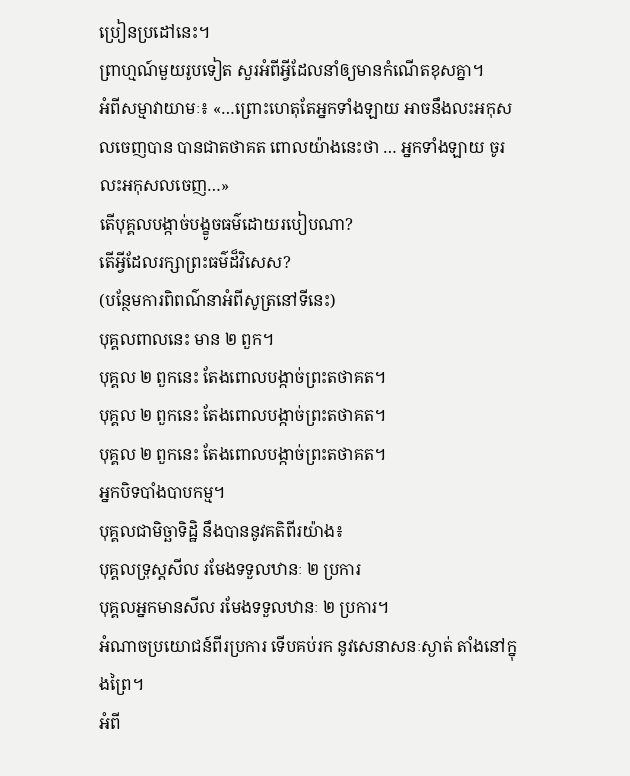ប្រៀនប្រដៅនេះ។
ព្រាហ្មណ៍មួយរូបទៀត សួរអំពីអ្វីដែលនាំឲ្យមានកំណើតខុសគ្នា។
អំពីសម្មាវាយាមៈ៖ «…ព្រោះហេតុតែអ្នកទាំងឡាយ អាចនឹងលះអកុសលចេញបាន បានជាតថាគត ពោលយ៉ាងនេះថា … អ្នកទាំងឡាយ ចូរលះអកុសលចេញ…»
តើបុគ្គលបង្កាច់បង្ខូចធម៌ដោយរបៀបណា?
តើអ្វីដែលរក្សាព្រះធម៌ដ៏វិសេស?
(បន្ថែមការពិពណ៌នាអំពីសូត្រនៅទីនេះ)
បុគ្គលពាលនេះ មាន ២ ពួក។
បុគ្គល ២ ពួកនេះ តែងពោលបង្កាច់ព្រះតថាគត។
បុគ្គល ២ ពួកនេះ តែងពោលបង្កាច់ព្រះតថាគត។
បុគ្គល ២ ពួកនេះ តែងពោលបង្កាច់ព្រះតថាគត។
អ្នកបិទបាំងបាបកម្ម។
បុគ្គលជាមិច្ឆាទិដិ្ឋ នឹងបាននូវគតិពីរយ៉ាង៖
បុគ្គលទ្រុស្តសីល រមែងទទួលឋានៈ ២ ប្រការ
បុគ្គលអ្នកមានសីល រមែងទទួលឋានៈ ២ ប្រការ។
អំណាចប្រយោជន៍ពីរប្រការ ទើបគប់រក នូវសេនាសនៈស្ងាត់ តាំងនៅក្នុងព្រៃ។
អំពី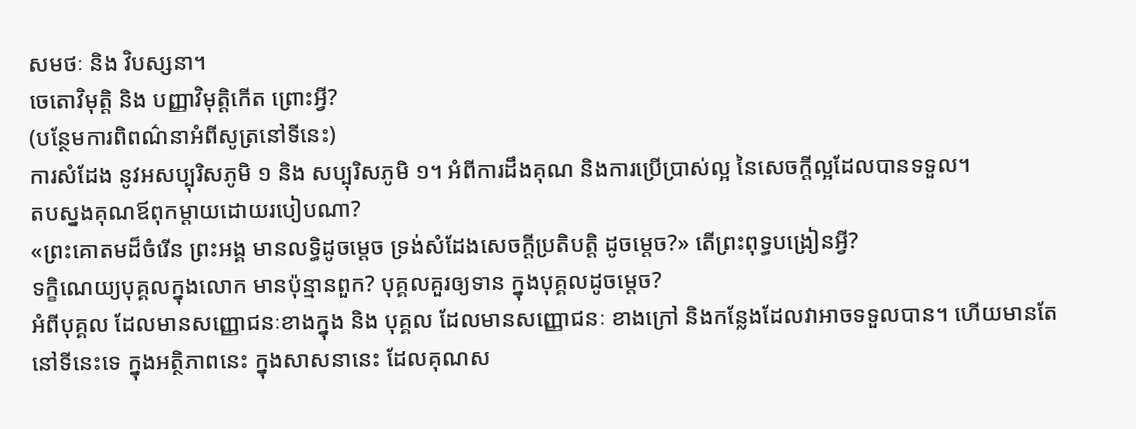សមថៈ និង វិបស្សនា។
ចេតោវិមុតិ្ត និង បញ្ញាវិមុតិ្តកើត ព្រោះអ្វី?
(បន្ថែមការពិពណ៌នាអំពីសូត្រនៅទីនេះ)
ការសំដែង នូវអសប្បុរិសភូមិ ១ និង សប្បុរិសភូមិ ១។ អំពីការដឹងគុណ និងការប្រើប្រាស់ល្អ នៃសេចក្តីល្អដែលបានទទួល។
តបស្នងគុណឪពុកម្ដាយដោយរបៀបណា?
«ព្រះគោតមដ៏ចំរើន ព្រះអង្គ មានលទ្ធិដូចម្តេច ទ្រង់សំដែងសេចកី្តប្រតិបតិ្ត ដូចម្តេច?» តើព្រះពុទ្ធបង្រៀនអ្វី?
ទកិ្ខណេយ្យបុគ្គលក្នុងលោក មានប៉ុន្មានពួក? បុគ្គលគួរឲ្យទាន ក្នុងបុគ្គលដូចម្តេច?
អំពីបុគ្គល ដែលមានសញ្ញោជនៈខាងក្នុង និង បុគ្គល ដែលមានសញ្ញោជនៈ ខាងក្រៅ និងកន្លែងដែលវាអាចទទួលបាន។ ហើយមានតែនៅទីនេះទេ ក្នុងអត្ថិភាពនេះ ក្នុងសាសនានេះ ដែលគុណស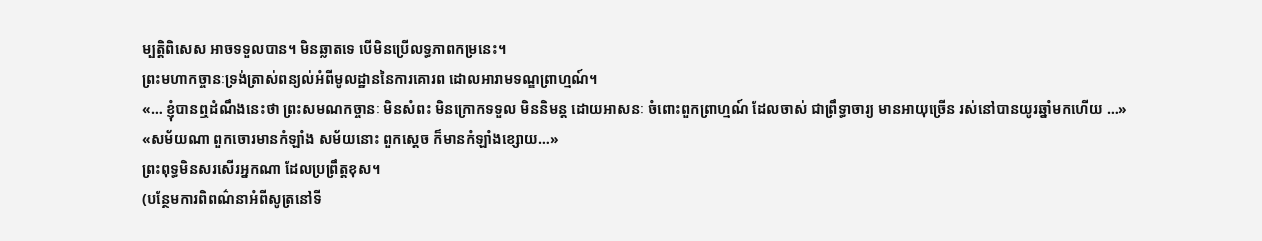ម្បត្តិពិសេស អាចទទួលបាន។ មិនឆ្លាតទេ បើមិនប្រើលទ្ធភាពកម្រនេះ។
ព្រះមហាកច្ចានៈទ្រង់ត្រាស់ពន្យល់អំពីមូលដ្ឋាននៃការគោរព ដោលអារាមទណ្ឌព្រាហ្មណ៍។
«… ខ្ញុំបានឮដំណឹងនេះថា ព្រះសមណកច្ចានៈ មិនសំពះ មិនក្រោកទទួល មិននិមន្ត ដោយអាសនៈ ចំពោះពួកព្រាហ្មណ៍ ដែលចាស់ ជាព្រឹទ្ធាចារ្យ មានអាយុច្រើន រស់នៅបានយូរឆ្នាំមកហើយ …»
«សម័យណា ពួកចោរមានកំឡាំង សម័យនោះ ពួកស្ដេច ក៏មានកំឡាំងខ្សោយ…»
ព្រះពុទ្ធមិនសរសើរអ្នកណា ដែលប្រព្រឹត្តខុស។
(បន្ថែមការពិពណ៌នាអំពីសូត្រនៅទី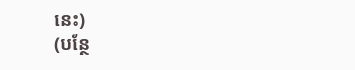នេះ)
(បន្ថែ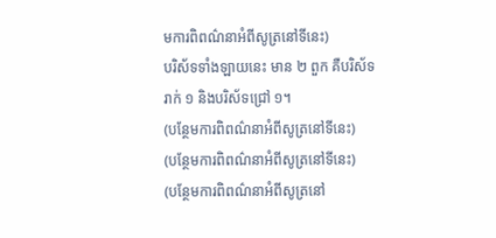មការពិពណ៌នាអំពីសូត្រនៅទីនេះ)
បរិស័ទទាំងឡាយនេះ មាន ២ ពួក គឺបរិស័ទរាក់ ១ និងបរិស័ទជ្រៅ ១។
(បន្ថែមការពិពណ៌នាអំពីសូត្រនៅទីនេះ)
(បន្ថែមការពិពណ៌នាអំពីសូត្រនៅទីនេះ)
(បន្ថែមការពិពណ៌នាអំពីសូត្រនៅ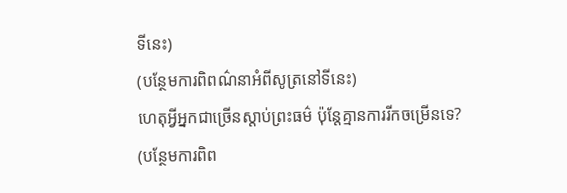ទីនេះ)
(បន្ថែមការពិពណ៌នាអំពីសូត្រនៅទីនេះ)
ហេតុអ្វីអ្នកជាច្រើនស្តាប់ព្រះធម៌ ប៉ុន្តែគ្មានការរីកចម្រើនទេ?
(បន្ថែមការពិព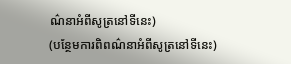ណ៌នាអំពីសូត្រនៅទីនេះ)
(បន្ថែមការពិពណ៌នាអំពីសូត្រនៅទីនេះ)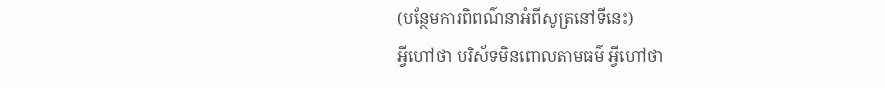(បន្ថែមការពិពណ៌នាអំពីសូត្រនៅទីនេះ)
អ្វីហៅថា បរិស័ទមិនពោលតាមធម៌ អ្វីហៅថា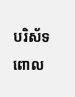បរិស័ទពោល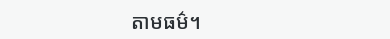តាមធម៌។